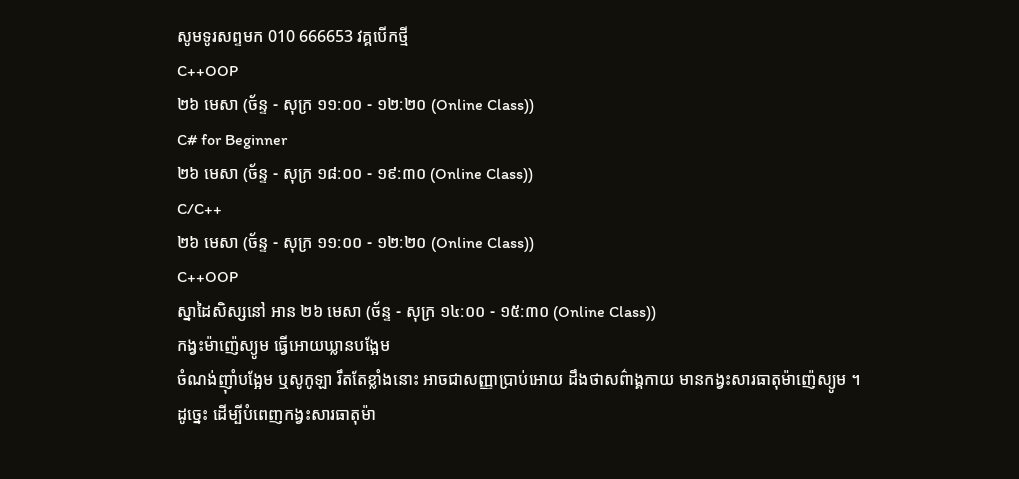សូមទូរសព្ទមក 010 666653 វគ្គបើកថ្មី
C++OOP
២៦ មេសា (ច័ន្ទ - សុក្រ ១១:០០ - ១២:២០ (Online Class))
C# for Beginner
២៦ មេសា (ច័ន្ទ - សុក្រ ១៨:០០ - ១៩:៣០ (Online Class))
C/C++
២៦ មេសា (ច័ន្ទ - សុក្រ ១១:០០ - ១២:២០ (Online Class))
C++OOP
ស្នាដៃសិស្សនៅ អាន ២៦ មេសា (ច័ន្ទ - សុក្រ ១៤:០០ - ១៥:៣០ (Online Class))
កង្វះម៉ាញ៉េស្យូម ធ្វើអោយឃ្លានបង្អែម
ចំណង់ញ៉ាំបង្អែម ឬសូកូឡា រឹតតែខ្លាំងនោះ អាចជាសញ្ញាប្រាប់អោយ ដឹងថាសព៌ាង្គកាយ មានកង្វះសារធាតុម៉ាញ៉េស្យូម ។
ដូច្នេះ ដើម្បីបំពេញកង្វះសារធាតុម៉ា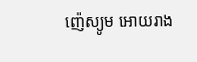ញ៉េស្យូម អោយរាង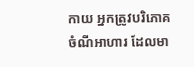កាយ អ្នកត្រូវបរិភោគ ចំណីអាហារ ដែលមា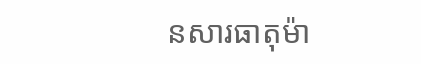នសារធាតុម៉ា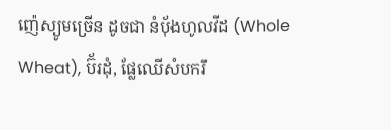ញ៉េស្យូមច្រើន ដូចជា នំប៉័ងហូលវីដ (Whole Wheat), ប៊័រដុំ, ផ្លែឈើសំបករឹ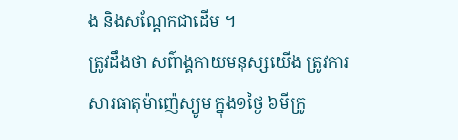ង និងសណ្តែកជាដើម ។
ត្រូវដឹងថា សព៌ាង្គកាយមនុស្សយើង ត្រូវការសារធាតុម៉ាញ៉េស្យូម ក្នុង១ថ្ងៃ ៦មីក្រូ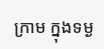ក្រាម ក្នុងទម្ង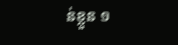ន់ខ្លួន ១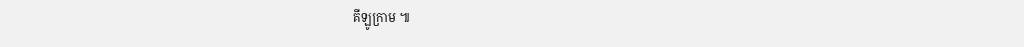គីឡូក្រាម ៕